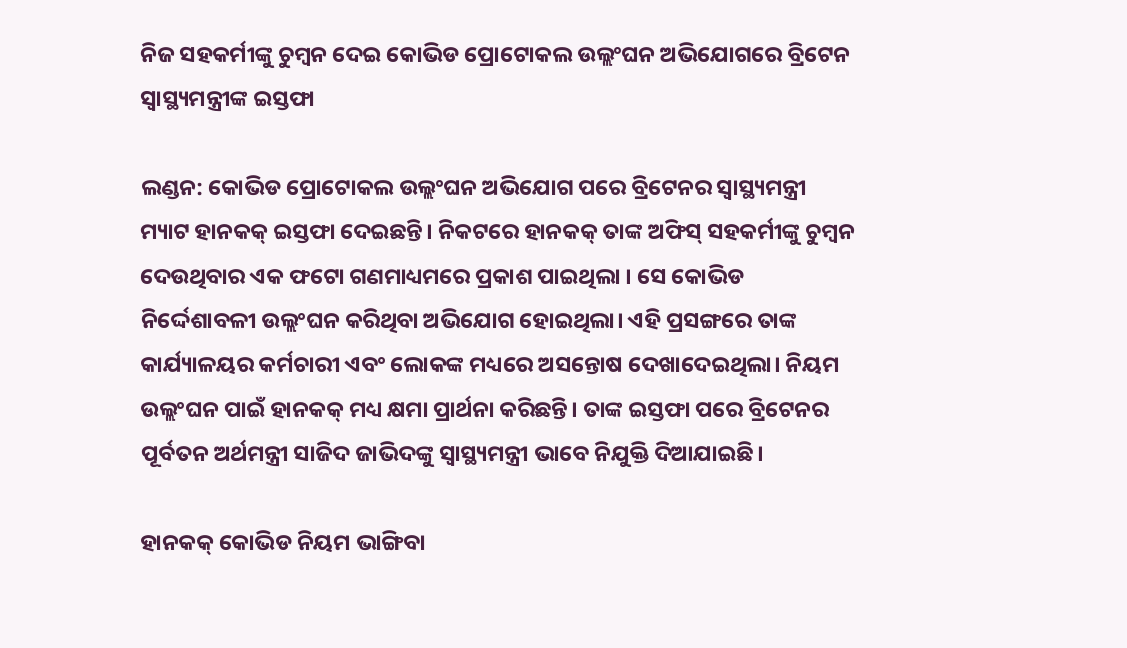ନିଜ ସହକର୍ମୀଙ୍କୁ ଚୁମ୍ବନ ଦେଇ କୋଭିଡ ପ୍ରୋଟୋକଲ ଉଲ୍ଲଂଘନ ଅଭିଯୋଗରେ ବ୍ରିଟେନ ସ୍ୱାସ୍ଥ୍ୟମନ୍ତ୍ରୀଙ୍କ ଇସ୍ତଫା

ଲଣ୍ଡନ: କୋଭିଡ ପ୍ରୋଟୋକଲ ଉଲ୍ଲଂଘନ ଅଭିଯୋଗ ପରେ ବ୍ରିଟେନର ସ୍ୱାସ୍ଥ୍ୟମନ୍ତ୍ରୀ ମ୍ୟାଟ ହାନକକ୍ ଇସ୍ତଫା ଦେଇଛନ୍ତି। ନିକଟରେ ହାନକକ୍ ତାଙ୍କ ଅଫିସ୍ ସହକର୍ମୀଙ୍କୁ ଚୁମ୍ବନ ଦେଉଥିବାର ଏକ ଫଟୋ ଗଣମାଧ୍ୟମରେ ପ୍ରକାଶ ପାଇଥିଲା । ସେ କୋଭିଡ ନିର୍ଦ୍ଦେଶାବଳୀ ଉଲ୍ଲଂଘନ କରିଥିବା ଅଭିଯୋଗ ହୋଇଥିଲା। ଏହି ପ୍ରସଙ୍ଗରେ ତାଙ୍କ କାର୍ଯ୍ୟାଳୟର କର୍ମଚାରୀ ଏବଂ ଲୋକଙ୍କ ମଧ୍ୟରେ ଅସନ୍ତୋଷ ଦେଖାଦେଇଥିଲା। ନିୟମ ଉଲ୍ଲଂଘନ ପାଇଁ ହାନକକ୍ ମଧ୍ୟ କ୍ଷମା ପ୍ରାର୍ଥନା କରିଛନ୍ତି। ତାଙ୍କ ଇସ୍ତଫା ପରେ ବ୍ରିଟେନର ପୂର୍ବତନ ଅର୍ଥମନ୍ତ୍ରୀ ସାଜିଦ ଜାଭିଦଙ୍କୁ ସ୍ୱାସ୍ଥ୍ୟମନ୍ତ୍ରୀ ଭାବେ ନିଯୁକ୍ତି ଦିଆଯାଇଛି।

ହାନକକ୍ କୋଭିଡ ନିୟମ ଭାଙ୍ଗିବା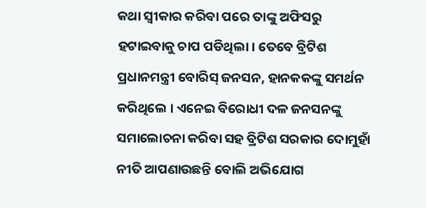କଥା ସ୍ୱୀକାର କରିବା ପରେ ତାଙ୍କୁ ଅଫିସରୁ ହଟାଇବାକୁ ଚାପ ପଡିଥିଲା। ତେବେ ବ୍ରିଟିଶ ପ୍ରଧାନମନ୍ତ୍ରୀ ବୋରିସ୍ ଜନସନ, ହାନକକଙ୍କୁ ସମର୍ଥନ କରିଥିଲେ । ଏନେଇ ବିରୋଧୀ ଦଳ ଜନସନଙ୍କୁ ସମାଲୋଚନା କରିବା ସହ ବ୍ରିଟିଶ ସରକାର ଦୋମୁହାଁ ନୀତି ଆପଣାଉଛନ୍ତି ବୋଲି ଅଭିଯୋଗ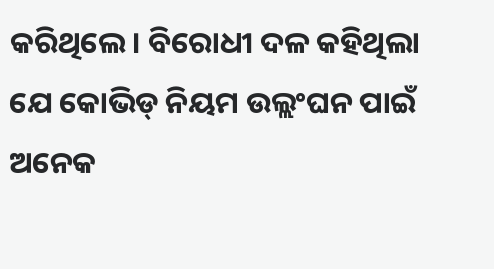କରିଥିଲେ। ବିରୋଧୀ ଦଳ କହିଥିଲା ଯେ କୋଭିଡ୍ ନିୟମ ଉଲ୍ଲଂଘନ ପାଇଁ ଅନେକ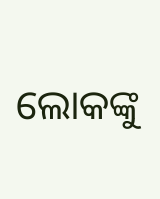ଲୋକଙ୍କୁ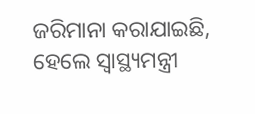ଜରିମାନା କରାଯାଇଛି, ହେଲେ ସ୍ୱାସ୍ଥ୍ୟମନ୍ତ୍ରୀ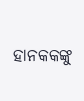ହାନକକଙ୍କୁ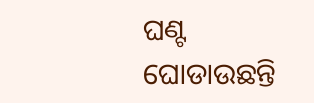ଘଣ୍ଟ ଘୋଡାଉଛନ୍ତି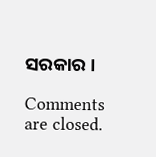ସରକାର ।

Comments are closed.